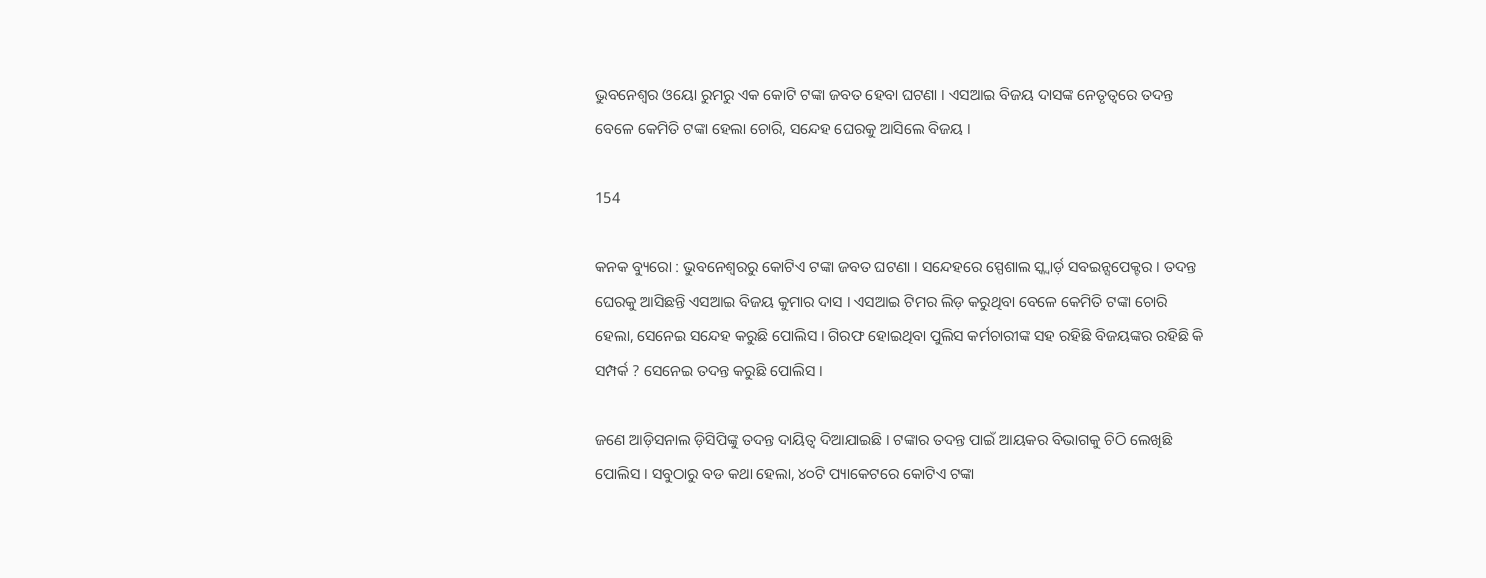ଭୁବନେଶ୍ୱର ଓୟୋ ରୁମରୁ ଏକ କୋଟି ଟଙ୍କା ଜବତ ହେବା ଘଟଣା । ଏସଆଇ ବିଜୟ ଦାସଙ୍କ ନେତୃତ୍ୱରେ ତଦନ୍ତ ବେଳେ କେମିତି ଟଙ୍କା ହେଲା ଚୋରି, ସନ୍ଦେହ ଘେରକୁ ଆସିଲେ ବିଜୟ ।

154

କନକ ବ୍ୟୁରୋ : ଭୁବନେଶ୍ୱରରୁ କୋଟିଏ ଟଙ୍କା ଜବତ ଘଟଣା । ସନ୍ଦେହରେ ସ୍ପେଶାଲ ସ୍କ୍ୱାର୍ଡ଼ ସବଇନ୍ସପେକ୍ଟର । ତଦନ୍ତ ଘେରକୁ ଆସିଛନ୍ତି ଏସଆଇ ବିଜୟ କୁମାର ଦାସ । ଏସଆଇ ଟିମର ଲିଡ଼ କରୁଥିବା ବେଳେ କେମିତି ଟଙ୍କା ଚୋରି ହେଲା, ସେନେଇ ସନ୍ଦେହ କରୁଛି ପୋଲିସ । ଗିରଫ ହୋଇଥିବା ପୁଲିସ କର୍ମଚାରୀଙ୍କ ସହ ରହିଛି ବିଜୟଙ୍କର ରହିଛି କି ସମ୍ପର୍କ ? ସେନେଇ ତଦନ୍ତ କରୁଛି ପୋଲିସ ।

ଜଣେ ଆଡ଼ିସନାଲ ଡ଼ିସିପିଙ୍କୁ ତଦନ୍ତ ଦାୟିତ୍ୱ ଦିଆଯାଇଛି । ଟଙ୍କାର ତଦନ୍ତ ପାଇଁ ଆୟକର ବିଭାଗକୁ ଚିଠି ଲେଖିଛି ପୋଲିସ । ସବୁଠାରୁ ବଡ କଥା ହେଲା, ୪୦ଟି ପ୍ୟାକେଟରେ କୋଟିଏ ଟଙ୍କା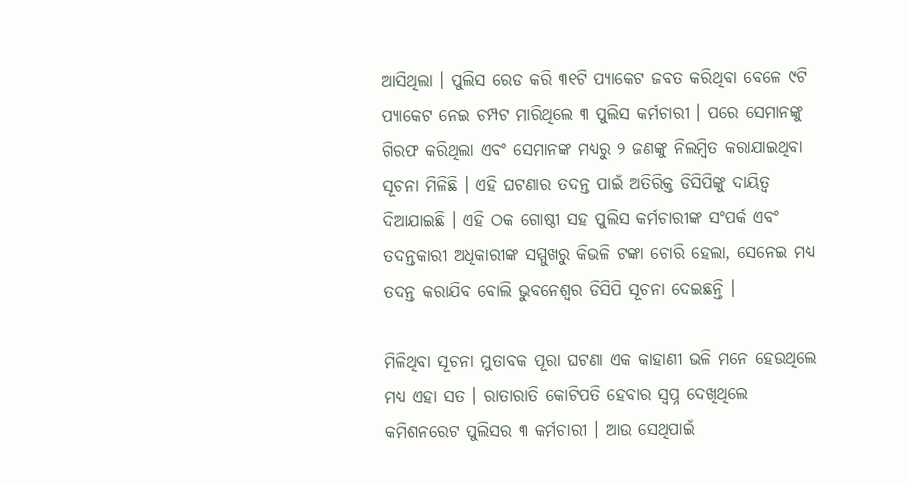ଆସିଥିଲା । ପୁଲିସ ରେଡ କରି ୩୧ଟି ପ୍ୟାକେଟ ଜବତ କରିଥିବା ବେଳେ ୯ଟି ପ୍ୟାକେଟ ନେଇ ଚମ୍ପଟ ମାରିଥିଲେ ୩ ପୁଲିସ କର୍ମଚାରୀ । ପରେ ସେମାନଙ୍କୁ ଗିରଫ କରିଥିଲା ଏବଂ ସେମାନଙ୍କ ମଧ୍ୟରୁ ୨ ଜଣଙ୍କୁ ନିଲମ୍ବିତ କରାଯାଇଥିବା ସୂଚନା ମିଳିଛି । ଏହି ଘଟଣାର ତଦନ୍ତ ପାଇଁ ଅତିରିକ୍ତ ଡିସିପିଙ୍କୁ ଦାୟିତ୍ୱ ଦିଆଯାଇଛି । ଏହି ଠକ ଗୋଷ୍ଠୀ ସହ ପୁଲିସ କର୍ମଚାରୀଙ୍କ ସଂପର୍କ ଏବଂ ତଦନ୍ତକାରୀ ଅଧିକାରୀଙ୍କ ସମ୍ମୁଖରୁ କିଭଳି ଟଙ୍କା ଚୋରି ହେଲା, ସେନେଇ ମଧ୍ୟ ତଦନ୍ତ କରାଯିବ ବୋଲି ଭୁବନେଶ୍ୱର ଡିସିପି ସୂଚନା ଦେଇଛନ୍ତି ।

ମିଳିଥିବା ସୂଚନା ମୁତାବକ ପୂରା ଘଟଣା ଏକ କାହାଣୀ ଭଳି ମନେ ହେଉଥିଲେ ମଧ୍ୟ ଏହା ସତ । ରାତାରାତି କୋଟିପତି ହେବାର ସ୍ୱପ୍ନ ଦେଖିଥିଲେ କମିଶନରେଟ ପୁଲିସର ୩ କର୍ମଚାରୀ । ଆଉ ସେଥିପାଇଁ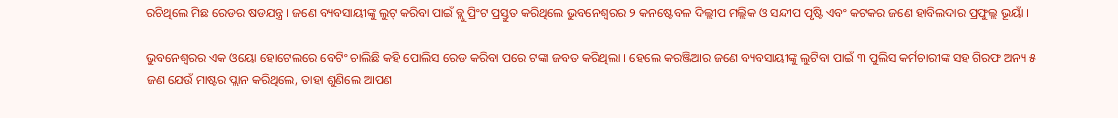ରଚିଥିଲେ ମିଛ ରେଡର ଷଡଯନ୍ତ୍ର । ଜଣେ ବ୍ୟବସାୟୀଙ୍କୁ ଲୁଟ୍ କରିବା ପାଇଁ ବ୍ଲୁ ପ୍ରିଂଟ ପ୍ରସ୍ତୁତ କରିଥିଲେ ଭୁବନେଶ୍ୱରର ୨ କନଷ୍ଟେବଳ ଦିଲ୍ଲୀପ ମଲ୍ଲିକ ଓ ସନ୍ଦୀପ ପୃଷ୍ଟି ଏବଂ କଟକର ଜଣେ ହାବିଲଦାର ପ୍ରଫୁଲ୍ଲ ଭୂୟାଁ ।

ଭୁବନେଶ୍ୱରର ଏକ ଓୟୋ ହୋଟେଲରେ ବେଟିଂ ଚାଲିଛି କହି ପୋଲିସ ରେଡ କରିବା ପରେ ଟଙ୍କା ଜବତ କରିଥିଲା । ହେଲେ କରଞ୍ଜିଆର ଜଣେ ବ୍ୟବସାୟୀଙ୍କୁ ଲୁଟିବା ପାଇଁ ୩ ପୁଲିସ କର୍ମଚାରୀଙ୍କ ସହ ଗିରଫ ଅନ୍ୟ ୫ ଜଣ ଯେଉଁ ମାଷ୍ଟର ପ୍ଲାନ କରିଥିଲେ, ତାହା ଶୁଣିଲେ ଆପଣ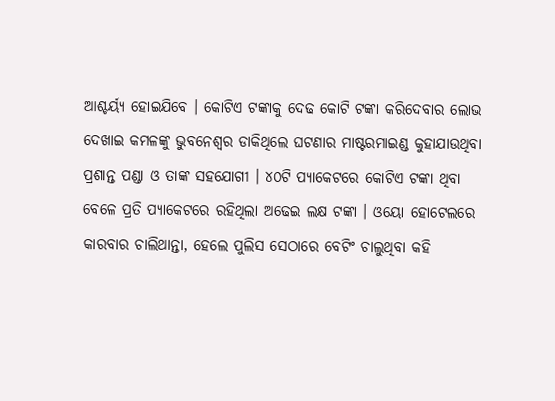ଆଶ୍ଚର୍ୟ୍ୟ ହୋଇଯିବେ । କୋଟିଏ ଟଙ୍କାକୁ ଦେଢ କୋଟି ଟଙ୍କା କରିଦେବାର ଲୋଭ ଦେଖାଇ କମଳଙ୍କୁ ଭୁବନେଶ୍ୱର ଡାକିଥିଲେ ଘଟଣାର ମାଷ୍ଟରମାଇଣ୍ଡ କୁହାଯାଉଥିବା ପ୍ରଶାନ୍ତ ପଣ୍ଡା ଓ ତାଙ୍କ ସହଯୋଗୀ । ୪୦ଟି ପ୍ୟାକେଟରେ କୋଟିଏ ଟଙ୍କା ଥିବା ବେଳେ ପ୍ରତି ପ୍ୟାକେଟରେ ରହିଥିଲା ଅଢେଇ ଲକ୍ଷ ଟଙ୍କା । ଓୟୋ ହୋଟେଲରେ କାରବାର ଚାଲିଥାନ୍ତା, ହେଲେ ପୁଲିସ ସେଠାରେ ବେଟିଂ ଚାଲୁଥିବା କହି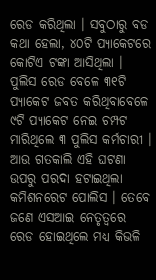ରେଡ କରିଥିଲା । ସବୁଠାରୁ ବଡ କଥା ହେଲା, ୪୦ଟି ପ୍ୟାକେଟରେ କୋଟିଏ ଟଙ୍କା ଆସିଥିଲା । ପୁଲିସ ରେଡ ବେଳେ ୩୧ଟି ପ୍ୟାକେଟ ଜବତ କରିଥିବାବେଳେ ୯ଟି ପ୍ୟାକେଟ ନେଇ ଚମ୍ପଟ ମାରିଥିଲେ ୩ ପୁଲିସ କର୍ମଚାରୀ । ଆଉ ଗତକାଲି ଏହି ଘଟଣା ଉପରୁ ପରଦା ହଟାଇଥିଲା କମିଶନରେଟ ପୋଲିସ । ତେବେ ଜଣେ ଏସଆଇ ନେତୃତ୍ୱରେ ରେଡ ହୋଇଥିଲେ ମଧ୍ୟ କିଭଳି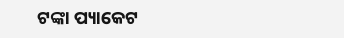ଟଙ୍କା ପ୍ୟାକେଟ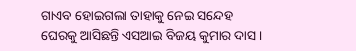ଗାଏବ ହୋଇଗଲା ତାହାକୁ ନେଇ ସନ୍ଦେହ ଘେରକୁ ଆସିଛନ୍ତି ଏସଆଇ ବିଜୟ କୁମାର ଦାସ ।